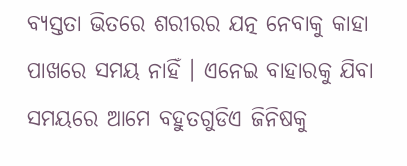ବ୍ୟସ୍ତତା ଭିତରେ ଶରୀରର ଯତ୍ନ ନେବାକୁ କାହା ପାଖରେ ସମୟ ନାହିଁ । ଏନେଇ ବାହାରକୁ ଯିବା ସମୟରେ ଆମେ ବହୁତଗୁଡିଏ ଜିନିଷକୁ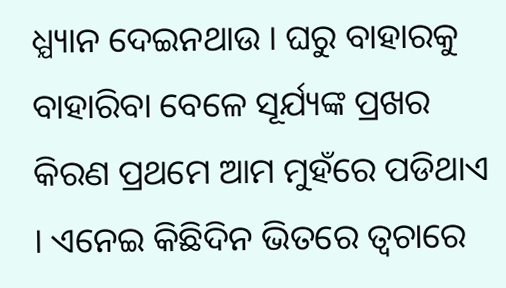ଧ୍ଯ୍ୟାନ ଦେଇନଥାଉ । ଘରୁ ବାହାରକୁ ବାହାରିବା ବେଳେ ସୂର୍ଯ୍ୟଙ୍କ ପ୍ରଖର କିରଣ ପ୍ରଥମେ ଆମ ମୁହଁରେ ପଡିଥାଏ । ଏନେଇ କିଛିଦିନ ଭିତରେ ତ୍ବଚାରେ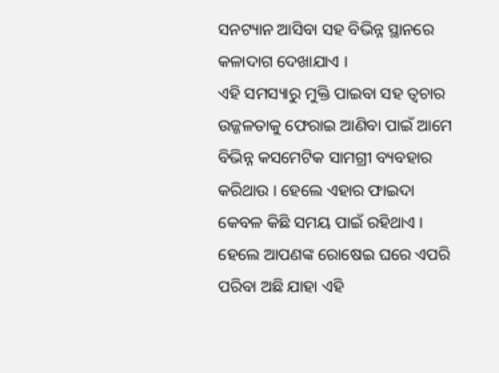ସନଟ୍ୟାନ ଆସିବା ସହ ବିଭିନ୍ନ ସ୍ଥାନରେ କଳାଦାଗ ଦେଖାଯାଏ ।
ଏହି ସମସ୍ୟାରୁ ମୁକ୍ତି ପାଇବା ସହ ତ୍ବଚାର ଉଜ୍ଜଳତାକୁ ଫେରାଇ ଆଣିବା ପାଇଁ ଆମେ ବିଭିନ୍ନ କସମେଟିକ ସାମଗ୍ରୀ ବ୍ୟବହାର କରିଥାଉ । ହେଲେ ଏହାର ଫାଇଦା କେବଳ କିଛି ସମୟ ପାଇଁ ରହିଥାଏ । ହେଲେ ଆପଣଙ୍କ ରୋଷେଇ ଘରେ ଏପରି ପରିବା ଅଛି ଯାହା ଏହି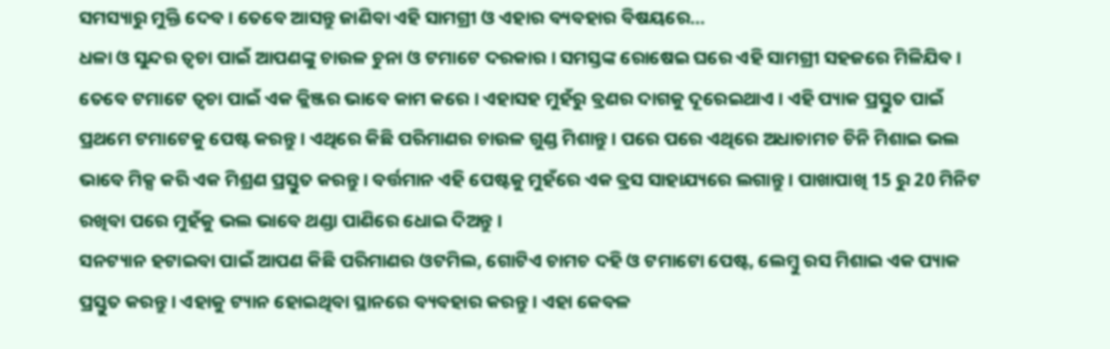ସମସ୍ୟାରୁ ମୁକ୍ତି ଦେବ । ତେବେ ଆସନ୍ତୁ ଜାଣିବା ଏହି ସାମଗ୍ରୀ ଓ ଏହାର ବ୍ୟବହାର ବିଷୟରେ...
ଧଳା ଓ ସୁନ୍ଦର ତ୍ବଚା ପାଇଁ ଆପଣଙ୍କୁ ଚାଉଳ ଚୁନା ଓ ଟମାଟେ ଦରକାର । ସମସ୍ତଙ୍କ ରୋଷେଇ ଘରେ ଏହି ସାମଗ୍ରୀ ସହଜରେ ମିଳିଯିବ । ତେବେ ଟମାଟେ ତ୍ବଚା ପାଇଁ ଏକ କ୍ଲିଞ୍ଜର ଭାବେ କାମ କରେ । ଏହାସହ ମୁହଁରୁ ବ୍ରଣର ଦାଗକୁ ଦୂରେଇଥାଏ । ଏହି ପ୍ୟାକ ପ୍ରସ୍ତୁତ ପାଇଁ ପ୍ରଥମେ ଟମାଟେକୁ ପେଷ୍ଟ କରନ୍ତୁ । ଏଥିରେ କିଛି ପରିମାଣର ଚାଉଳ ଗୁଣ୍ଡ ମିଶାନ୍ତୁ । ପରେ ପରେ ଏଥିରେ ଅଧାଚାମଚ ଚିନି ମିଶାଇ ଭଲ ଭାବେ ମିକ୍ସ କରି ଏକ ମିଶ୍ରଣ ପ୍ରସ୍ତୁତ କରନ୍ତୁ । ବର୍ତ୍ତମାନ ଏହି ପେଷ୍ଟକୁ ମୁହଁରେ ଏକ ବ୍ରସ ସାହାଯ୍ୟରେ ଲଗାନ୍ତୁ । ପାଖାପାଖି 15 ରୁ 20 ମିନିଟ ରଖିବା ପରେ ମୁହଁକୁ ଭଲ ଭାବେ ଥଣ୍ଡା ପାଣିରେ ଧୋଇ ଦିଅନ୍ତୁ ।
ସନଟ୍ୟାନ ହଟାଇବା ପାଇଁ ଆପଣ କିଛି ପରିମାଣର ଓଟମିଲ, ଗୋଟିଏ ଚାମଚ ଦହି ଓ ଟମାଟୋ ପେଷ୍ଟ, ଲେମ୍ବୁ ରସ ମିଶାଇ ଏକ ପ୍ୟାକ ପ୍ରସ୍ତୁତ କରନ୍ତୁ । ଏହାକୁ ଟ୍ୟାନ ହୋଇଥିବା ସ୍ଥାନରେ ବ୍ୟବହାର କରନ୍ତୁ । ଏହା କେବଳ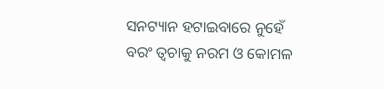ସନଟ୍ୟାନ ହଟାଇବାରେ ନୁହେଁ ବରଂ ତ୍ବଚାକୁ ନରମ ଓ କୋମଳ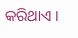କରିଥାଏ ।